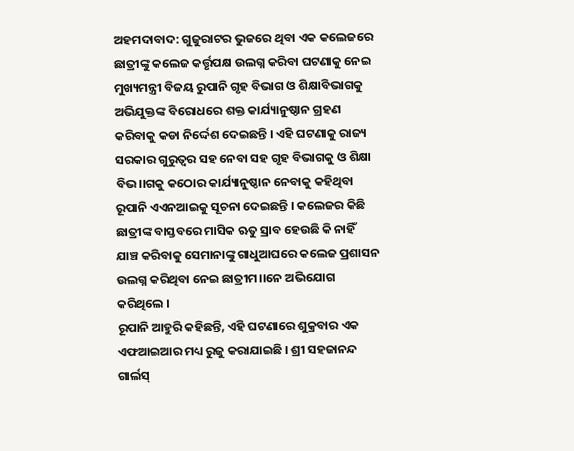ଅହମଦାବାଦ: ଗୁଜୁରାଟର ଭୁଜରେ ଥିବା ଏକ କଲେଜରେ ଛାତ୍ରୀଙ୍କୁ କଲେଜ କର୍ତ୍ତୃପକ୍ଷ ଉଲଗ୍ନ କରିବା ଘଟଣାକୁ ନେଇ ମୁଖ୍ୟମନ୍ତ୍ରୀ ବିଜୟ ରୁପାନି ଗୃହ ବିଭାଗ ଓ ଶିକ୍ଷାବିଭାଗକୁ ଅଭିଯୁକ୍ତଙ୍କ ବିରୋଧରେ ଶକ୍ତ କାର୍ଯ୍ୟାନୁଷ୍ଠାନ ଗ୍ରହଣ କରିବାକୁ କଡା ନିର୍ଦ୍ଦେଶ ଦେଇଛନ୍ତି । ଏହି ଘଟଣାକୁ ରାଜ୍ୟ ସରକାର ଗୁରୁତ୍ୱର ସହ ନେବା ସହ ଗୃହ ବିଭାଗକୁ ଓ ଶିକ୍ଷା ବିଭ।।ଗକୁ କଠୋର କାର୍ଯ୍ୟାନୁଷ୍ଠାନ ନେବାକୁ କହିଥିବା ରୂପାନି ଏଏନଆଇକୁ ସୂଚନା ଦେଇଛନ୍ତି । କଲେଜର କିଛି ଛାତ୍ରୀଙ୍କ ବାସ୍ତବରେ ମାସିକ ଋତୁ ସ୍ରାବ ହେଉଛି କି ନାହିଁ ଯାଞ୍ଚ କରିବାକୁ ସେମାନାଙ୍କୁ ଗାଧୁଆଘରେ କଲେଜ ପ୍ରଶାସନ ଉଲଗ୍ନ କରିଥିବା ନେଇ ଛାତ୍ରୀମ।।ନେ ଅଭିଯୋଗ କରିଥିଲେ ।
ରୂପାନି ଆହୁରି କହିଛନ୍ତି, ଏହି ଘଟଣାରେ ଶୁକ୍ରବାର ଏକ ଏଫଆଇଆର ମଧ୍ୟ ରୁଜୁ କରାଯାଇଛି । ଶ୍ରୀ ସହଜାନନ୍ଦ ଗାର୍ଲସ୍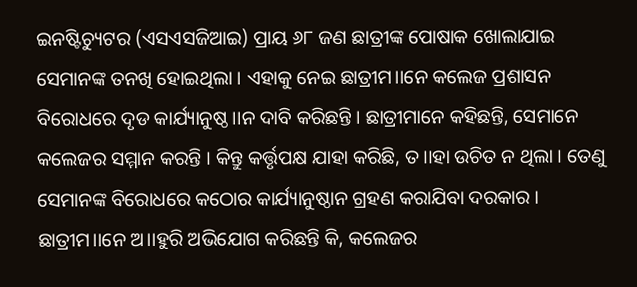ଇନଷ୍ଟିଚ୍ୟୁଟର (ଏସଏସଜିଆଇ) ପ୍ରାୟ ୬୮ ଜଣ ଛାତ୍ରୀଙ୍କ ପୋଷାକ ଖୋଲାଯାଇ ସେମାନଙ୍କ ତନଖି ହୋଇଥିଲା । ଏହାକୁ ନେଇ ଛାତ୍ରୀମ।।ନେ କଲେଜ ପ୍ରଶାସନ ବିରୋଧରେ ଦୃଡ କାର୍ଯ୍ୟାନୁଷ୍ଠ।।ନ ଦାବି କରିଛନ୍ତି । ଛାତ୍ରୀମାନେ କହିଛନ୍ତି, ସେମାନେ କଲେଜର ସମ୍ମାନ କରନ୍ତି । କିନ୍ତୁ କର୍ତ୍ତୃପକ୍ଷ ଯାହା କରିଛି, ତ।।ହା ଉଚିତ ନ ଥିଲା । ତେଣୁ ସେମାନଙ୍କ ବିରୋଧରେ କଠୋର କାର୍ଯ୍ୟାନୁଷ୍ଠାନ ଗ୍ରହଣ କରାଯିବା ଦରକାର । ଛାତ୍ରୀମ।।ନେ ଅ।।ହୁରି ଅଭିଯୋଗ କରିଛନ୍ତି କି, କଲେଜର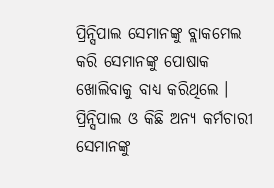ପ୍ରିନ୍ସିପାଲ ସେମାନଙ୍କୁ ବ୍ଲାକମେଲ କରି ସେମାନଙ୍କୁ ପୋଷାକ ଖୋଲିବାକୁ ବାଧ୍ୟ କରିଥିଲେ । ପ୍ରିନ୍ସିପାଲ ଓ କିଛି ଅନ୍ୟ କର୍ମଚାରୀ ସେମାନଙ୍କୁ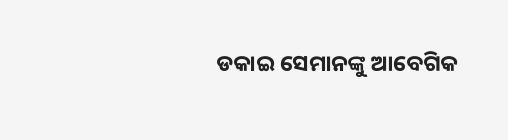ଡକାଇ ସେମାନଙ୍କୁ ଆବେଗିକ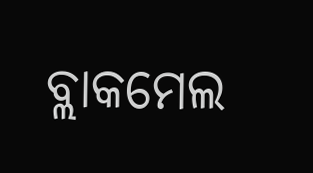ବ୍ଲାକମେଲ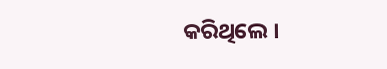କରିଥିଲେ ।